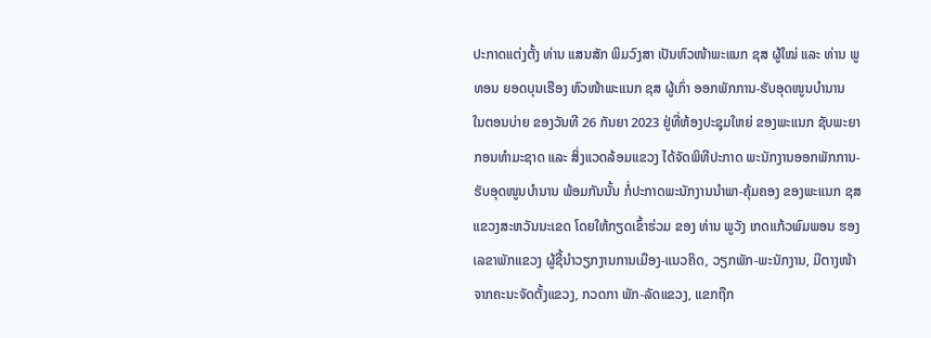ປະກາດແຕ່ງຕັ້ງ ທ່ານ ແສນສັກ ພິມວົງສາ ເປັນຫົວໜ້າພະແນກ ຊສ ຜູ້ໃໝ່ ແລະ ທ່ານ ພູທອນ ຍອດບຸນເຮືອງ ຫົວໜ້າພະແນກ ຊສ ຜູ້ເກົ່າ ອອກພັກການ-ຮັບອຸດໜູນບຳນານ
ໃນຕອນບ່າຍ ຂອງວັນທີ 26 ກັນຍາ 2023 ຢູ່ທີ່ຫ້ອງປະຊຸມໃຫຍ່ ຂອງພະແນກ ຊັບພະຍາກອນທຳມະຊາດ ແລະ ສິ່ງແວດລ້ອມແຂວງ ໄດ້ຈັດພິທີປະກາດ ພະນັກງານອອກພັກການ-ຮັບອຸດໜູນບຳນານ ພ້ອມກັນນັ້ນ ກໍ່ປະກາດພະນັກງານນຳພາ-ຄຸ້ມຄອງ ຂອງພະແນກ ຊສ ແຂວງສະຫວັນນະເຂດ ໂດຍໃຫ້ກຽດເຂົ້າຮ່ວມ ຂອງ ທ່ານ ພູວັງ ເກດແກ້ວພົມພອນ ຮອງເລຂາພັກແຂວງ ຜູ້ຊີ້ນຳວຽກງານການເມືອງ-ແນວຄິດ, ວຽກພັກ-ພະນັກງານ, ມີຕາງໜ້າຈາກຄະນະຈັດຕັ້ງແຂວງ, ກວດກາ ພັກ-ລັດແຂວງ, ແຂກຖືກ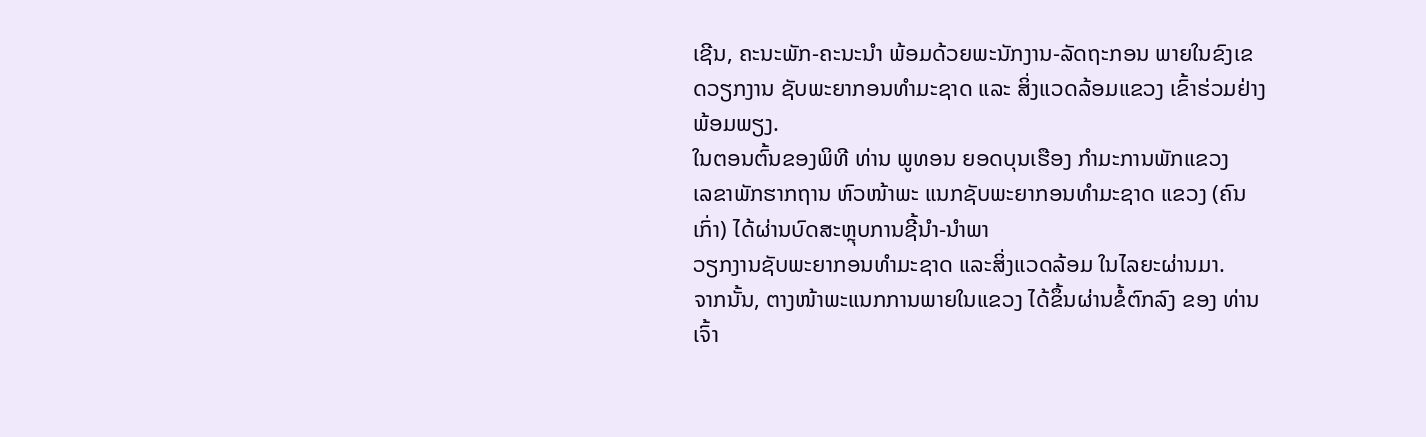ເຊີນ, ຄະນະພັກ-ຄະນະນຳ ພ້ອມດ້ວຍພະນັກງານ-ລັດຖະກອນ ພາຍໃນຂົງເຂດວຽກງານ ຊັບພະຍາກອນທຳມະຊາດ ແລະ ສິ່ງແວດລ້ອມແຂວງ ເຂົ້າຮ່ວມຢ່າງພ້ອມພຽງ.
ໃນຕອນຕົ້ນຂອງພິທີ ທ່ານ ພູທອນ ຍອດບຸນເຮືອງ ກຳມະການພັກແຂວງ
ເລຂາພັກຮາກຖານ ຫົວໜ້າພະ ແນກຊັບພະຍາກອນທຳມະຊາດ ແຂວງ (ຄົນເກົ່າ) ໄດ້ຜ່ານບົດສະຫຼຸບການຊີ້ນຳ-ນຳພາ
ວຽກງານຊັບພະຍາກອນທຳມະຊາດ ແລະສິ່ງແວດລ້ອມ ໃນໄລຍະຜ່ານມາ.
ຈາກນັ້ນ, ຕາງໜ້າພະແນກການພາຍໃນແຂວງ ໄດ້ຂຶ້ນຜ່ານຂໍ້ຕົກລົງ ຂອງ ທ່ານ ເຈົ້າ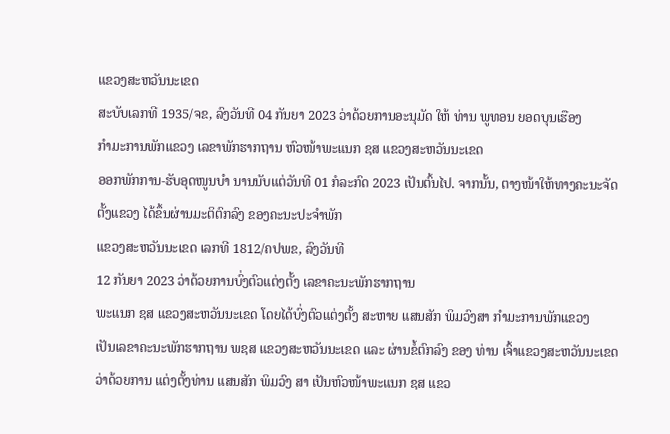ແຂວງສະຫວັນນະເຂດ
ສະບັບເລກທີ 1935/ຈຂ, ລົງວັນທີ 04 ກັນຍາ 2023 ວ່າດ້ວຍການອະນຸມັດ ໃຫ້ ທ່ານ ພູທອນ ຍອດບຸນເຮືອງ
ກຳມະການພັກແຂວງ ເລຂາພັກຮາກຖານ ຫົວໜ້າພະແນກ ຊສ ແຂວງສະຫວັນນະເຂດ
ອອກພັກການ-ຮັບອຸດໜູນບຳ ນານນັບແຕ່ວັນທີ 01 ກໍລະກົດ 2023 ເປັນຕົ້ນໄປ. ຈາກນັ້ນ, ຕາງໜ້າໃຫ້ທາງຄະນະຈັດຕັ້ງແຂວງ ໄດ້ຂຶ້ນຜ່ານມະຕິຕົກລົງ ຂອງຄະນະປະຈຳພັກ
ແຂວງສະຫວັນນະເຂດ ເລກທີ 1812/ຄປພຂ, ລົງວັນທີ
12 ກັນຍາ 2023 ວ່າດ້ວຍການບົ່ງຕົວແຕ່ງຕັ້ງ ເລຂາຄະນະພັກຮາກຖານ
ພະແນກ ຊສ ແຂວງສະຫວັນນະເຂດ ໂດຍໄດ້ບົ່ງຕົວແຕ່ງຕັ້ງ ສະຫາຍ ແສນສັກ ພິມວົງສາ ກຳມະການພັກແຂວງ
ເປັນເລຂາຄະນະພັກຮາກຖານ ພຊສ ແຂວງສະຫວັນນະເຂດ ແລະ ຜ່ານຂໍ້ຕົກລົງ ຂອງ ທ່ານ ເຈົ້າແຂວງສະຫວັນນະເຂດ
ວ່າດ້ວຍການ ແຕ່ງຕັ້ງທ່ານ ແສນສັກ ພິມວົງ ສາ ເປັນຫົວໜ້າພະແນກ ຊສ ແຂວ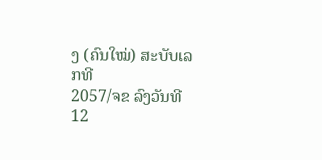ງ (ຄົນໃໝ່) ສະບັບເລກທີ
2057/ຈຂ ລົງວັນທີ
12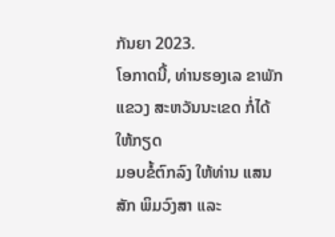ກັນຍາ 2023.
ໂອກາດນີ້, ທ່ານຮອງເລ ຂາພັກແຂວງ ສະຫວັນນະເຂດ ກໍ່ໄດ້ໃຫ້ກຽດ
ມອບຂໍ້ຕົກລົງ ໃຫ້ທ່ານ ແສນສັກ ພິມວົງສາ ແລະ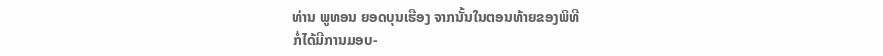ທ່ານ ພູທອນ ຍອດບຸນເຮືອງ ຈາກນັ້ນໃນຕອນທ້າຍຂອງພິທີ
ກໍ່ໄດ້ມີການມອບ-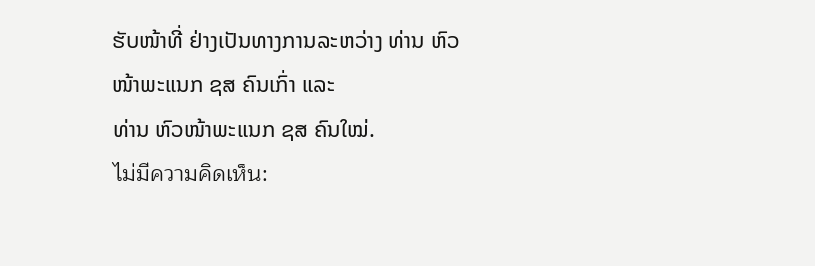ຮັບໜ້າທີ່ ຢ່າງເປັນທາງການລະຫວ່າງ ທ່ານ ຫົວໜ້າພະແນກ ຊສ ຄົນເກົ່າ ແລະ
ທ່ານ ຫົວໜ້າພະແນກ ຊສ ຄົນໃໝ່.
ไม่มีความคิดเห็น: